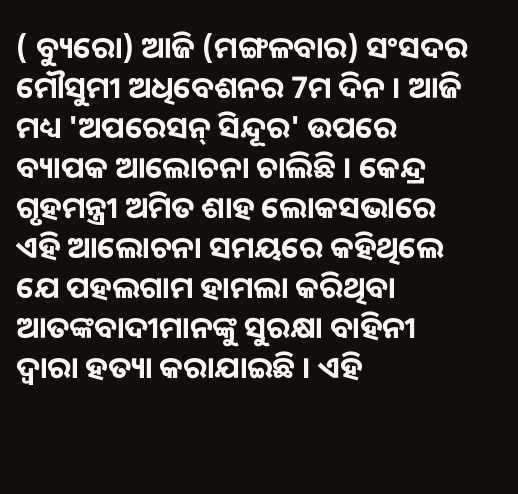( ବ୍ୟୁରୋ) ଆଜି (ମଙ୍ଗଳବାର) ସଂସଦର ମୌସୁମୀ ଅଧିବେଶନର 7ମ ଦିନ । ଆଜି ମଧ୍ୟ 'ଅପରେସନ୍ ସିନ୍ଦୂର' ଉପରେ ବ୍ୟାପକ ଆଲୋଚନା ଚାଲିଛି । କେନ୍ଦ୍ର ଗୃହମନ୍ତ୍ରୀ ଅମିତ ଶାହ ଲୋକସଭାରେ ଏହି ଆଲୋଚନା ସମୟରେ କହିଥିଲେ ଯେ ପହଲଗାମ ହାମଲା କରିଥିବା ଆତଙ୍କବାଦୀମାନଙ୍କୁ ସୁରକ୍ଷା ବାହିନୀ ଦ୍ୱାରା ହତ୍ୟା କରାଯାଇଛି । ଏହି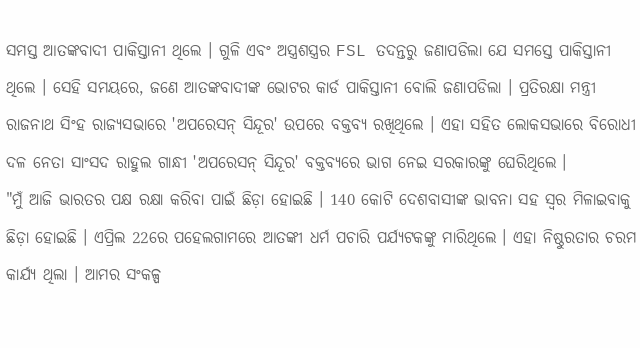ସମସ୍ତ ଆତଙ୍କବାଦୀ ପାକିସ୍ତାନୀ ଥିଲେ । ଗୁଳି ଏବଂ ଅସ୍ତ୍ରଶସ୍ତ୍ରର FSL ତଦନ୍ତରୁ ଜଣାପଡିଲା ଯେ ସମସ୍ତେ ପାକିସ୍ତାନୀ ଥିଲେ । ସେହି ସମୟରେ, ଜଣେ ଆତଙ୍କବାଦୀଙ୍କ ଭୋଟର କାର୍ଡ ପାକିସ୍ତାନୀ ବୋଲି ଜଣାପଡିଲା । ପ୍ରତିରକ୍ଷା ମନ୍ତ୍ରୀ ରାଜନାଥ ସିଂହ ରାଜ୍ୟସଭାରେ 'ଅପରେସନ୍ ସିନ୍ଦୂର' ଉପରେ ବକ୍ତବ୍ୟ ରଖିଥିଲେ । ଏହା ସହିତ ଲୋକସଭାରେ ବିରୋଧୀ ଦଳ ନେତା ସାଂସଦ ରାହୁଲ ଗାନ୍ଧୀ 'ଅପରେସନ୍ ସିନ୍ଦୂର' ବକ୍ତବ୍ୟରେ ଭାଗ ନେଇ ସରକାରଙ୍କୁ ଘେରିଥିଲେ ।
"ମୁଁ ଆଜି ଭାରତର ପକ୍ଷ ରକ୍ଷା କରିବା ପାଇଁ ଛିଡ଼ା ହୋଇଛି । 140 କୋଟି ଦେଶବାସୀଙ୍କ ଭାବନା ସହ ସ୍ବର ମିଳାଇବାକୁ ଛିଡ଼ା ହୋଇଛି । ଏପ୍ରିଲ 22ରେ ପହେଲଗାମରେ ଆତଙ୍କୀ ଧର୍ମ ପଚାରି ପର୍ଯ୍ୟଟକଙ୍କୁ ମାରିଥିଲେ । ଏହା ନିଷ୍ଠୁରତାର ଚରମ କାର୍ଯ୍ୟ ଥିଲା । ଆମର ସଂକଳ୍ପ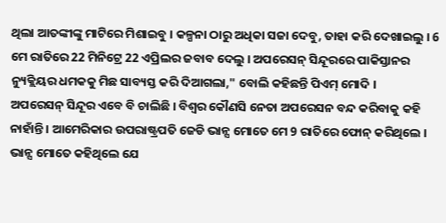ଥିଲା ଆତଙ୍କୀଙ୍କୁ ମାଟିରେ ମିଶାଇବୁ । କଳ୍ପନା ଠାରୁ ଅଧିକା ସଜା ଦେବୁ, ତାହା କରି ଦେଖାଇଲୁ । 6 ମେ ରାତିରେ 22 ମିନିଟ୍ରେ 22 ଏପ୍ରିଲର ଜବାବ ଦେଲୁ । ଅପରେସନ୍ ସିନ୍ଦୂରରେ ପାକିସ୍ତାନର ନ୍ୟୁକ୍ଲିୟର ଧମକକୁ ମିଛ ସାବ୍ୟସ୍ତ କରି ଦିଆଗଲା," ବୋଲି କହିଛନ୍ତି ପିଏମ୍ ମୋଦି ।
ଅପରେସନ୍ ସିନ୍ଦୂର ଏବେ ବି ଚାଲିଛି । ବିଶ୍ୱର କୌଣସି ନେତା ଅପରେସନ ବନ୍ଦ କରିବାକୁ କହି ନାହାଁନ୍ତି । ଆମେରିକାର ଉପରାଷ୍ଟ୍ରପତି ଜେଡି ଭାନ୍ସ ମୋତେ ମେ 9 ରାତିରେ ଫୋନ୍ କରିଥିଲେ । ଭାନ୍ସ ମୋତେ କହିଥିଲେ ଯେ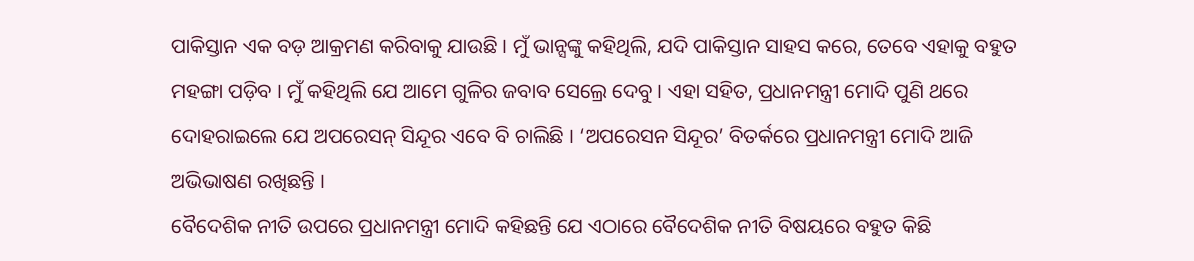ପାକିସ୍ତାନ ଏକ ବଡ଼ ଆକ୍ରମଣ କରିବାକୁ ଯାଉଛି । ମୁଁ ଭାନ୍ସଙ୍କୁ କହିଥିଲି, ଯଦି ପାକିସ୍ତାନ ସାହସ କରେ, ତେବେ ଏହାକୁ ବହୁତ ମହଙ୍ଗା ପଡ଼ିବ । ମୁଁ କହିଥିଲି ଯେ ଆମେ ଗୁଳିର ଜବାବ ସେଲ୍ରେ ଦେବୁ । ଏହା ସହିତ, ପ୍ରଧାନମନ୍ତ୍ରୀ ମୋଦି ପୁଣି ଥରେ ଦୋହରାଇଲେ ଯେ ଅପରେସନ୍ ସିନ୍ଦୂର ଏବେ ବି ଚାଲିଛି । ‘ଅପରେସନ ସିନ୍ଦୂର’ ବିତର୍କରେ ପ୍ରଧାନମନ୍ତ୍ରୀ ମୋଦି ଆଜି ଅଭିଭାଷଣ ରଖିଛନ୍ତି ।
ବୈଦେଶିକ ନୀତି ଉପରେ ପ୍ରଧାନମନ୍ତ୍ରୀ ମୋଦି କହିଛନ୍ତି ଯେ ଏଠାରେ ବୈଦେଶିକ ନୀତି ବିଷୟରେ ବହୁତ କିଛି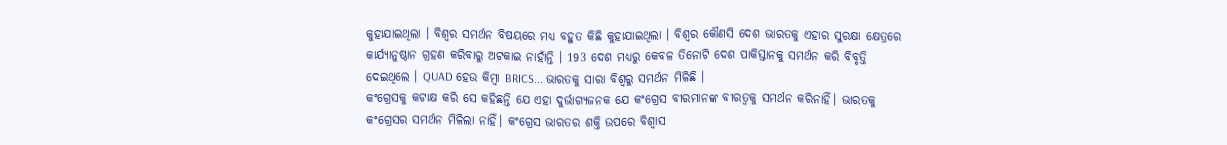କୁହାଯାଇଥିଲା । ବିଶ୍ୱର ସମର୍ଥନ ବିଷୟରେ ମଧ୍ୟ ବହୁତ କିଛି କୁହାଯାଇଥିଲା । ବିଶ୍ୱର କୌଣସି ଦେଶ ଭାରତକୁ ଏହାର ସୁରକ୍ଷା କ୍ଷେତ୍ରରେ କାର୍ଯ୍ୟାନୁଷ୍ଠାନ ଗ୍ରହଣ କରିବାରୁ ଅଟକାଇ ନାହାଁନ୍ତି । 193 ଦେଶ ମଧ୍ୟରୁ କେବଳ ତିନୋଟି ଦେଶ ପାକିସ୍ତାନକୁ ସମର୍ଥନ କରି ବିବୃତ୍ତି ଦେଇଥିଲେ । QUAD ହେଉ କିମ୍ବା BRICS... ଭାରତକୁ ସାରା ବିଶ୍ୱରୁ ସମର୍ଥନ ମିଳିଛି ।
କଂଗ୍ରେସକୁ କଟାକ୍ଷ କରି ସେ କହିଛନ୍ତି ଯେ ଏହା ଦୁର୍ଭାଗ୍ୟଜନକ ଯେ କଂଗ୍ରେସ ବୀରମାନଙ୍କ ବୀରତ୍ୱକୁ ସମର୍ଥନ କରିନାହିଁ। ଭାରତକୁ କଂଗ୍ରେସର ସମର୍ଥନ ମିଳିଲା ନାହିଁ। କଂଗ୍ରେସ ଭାରତର ଶକ୍ତି ଉପରେ ବିଶ୍ୱାସ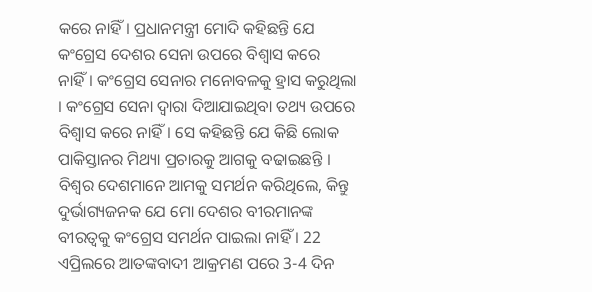କରେ ନାହିଁ। ପ୍ରଧାନମନ୍ତ୍ରୀ ମୋଦି କହିଛନ୍ତି ଯେ କଂଗ୍ରେସ ଦେଶର ସେନା ଉପରେ ବିଶ୍ୱାସ କରେ ନାହିଁ। କଂଗ୍ରେସ ସେନାର ମନୋବଳକୁ ହ୍ରାସ କରୁଥିଲା । କଂଗ୍ରେସ ସେନା ଦ୍ୱାରା ଦିଆଯାଇଥିବା ତଥ୍ୟ ଉପରେ ବିଶ୍ୱାସ କରେ ନାହିଁ। ସେ କହିଛନ୍ତି ଯେ କିଛି ଲୋକ ପାକିସ୍ତାନର ମିଥ୍ୟା ପ୍ରଚାରକୁ ଆଗକୁ ବଢାଇଛନ୍ତି । ବିଶ୍ୱର ଦେଶମାନେ ଆମକୁ ସମର୍ଥନ କରିଥିଲେ, କିନ୍ତୁ ଦୁର୍ଭାଗ୍ୟଜନକ ଯେ ମୋ ଦେଶର ବୀରମାନଙ୍କ ବୀରତ୍ୱକୁ କଂଗ୍ରେସ ସମର୍ଥନ ପାଇଲା ନାହିଁ । 22 ଏପ୍ରିଲରେ ଆତଙ୍କବାଦୀ ଆକ୍ରମଣ ପରେ 3-4 ଦିନ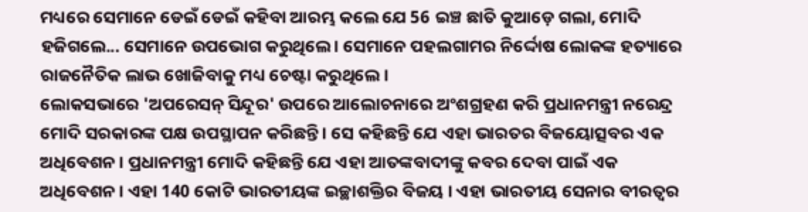ମଧ୍ୟରେ ସେମାନେ ଡେଇଁ ଡେଇଁ କହିବା ଆରମ୍ଭ କଲେ ଯେ 56 ଇଞ୍ଚ ଛାତି କୁଆଡ଼େ ଗଲା, ମୋଦି ହଜିଗଲେ... ସେମାନେ ଉପଭୋଗ କରୁଥିଲେ । ସେମାନେ ପହଲଗାମର ନିର୍ଦ୍ଦୋଷ ଲୋକଙ୍କ ହତ୍ୟାରେ ରାଜନୈତିକ ଲାଭ ଖୋଜିବାକୁ ମଧ୍ୟ ଚେଷ୍ଟା କରୁଥିଲେ ।
ଲୋକସଭାରେ 'ଅପରେସନ୍ ସିନ୍ଦୂର' ଉପରେ ଆଲୋଚନାରେ ଅଂଶଗ୍ରହଣ କରି ପ୍ରଧାନମନ୍ତ୍ରୀ ନରେନ୍ଦ୍ର ମୋଦି ସରକାରଙ୍କ ପକ୍ଷ ଉପସ୍ଥାପନ କରିଛନ୍ତି । ସେ କହିଛନ୍ତି ଯେ ଏହା ଭାରତର ବିଜୟୋତ୍ସବର ଏକ ଅଧିବେଶନ। ପ୍ରଧାନମନ୍ତ୍ରୀ ମୋଦି କହିଛନ୍ତି ଯେ ଏହା ଆତଙ୍କବାଦୀଙ୍କୁ କବର ଦେବା ପାଇଁ ଏକ ଅଧିବେଶନ । ଏହା 140 କୋଟି ଭାରତୀୟଙ୍କ ଇଚ୍ଛାଶକ୍ତିର ବିଜୟ । ଏହା ଭାରତୀୟ ସେନାର ବୀରତ୍ୱର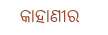କାହାଣୀର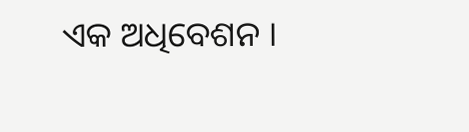ଏକ ଅଧିବେଶନ ।